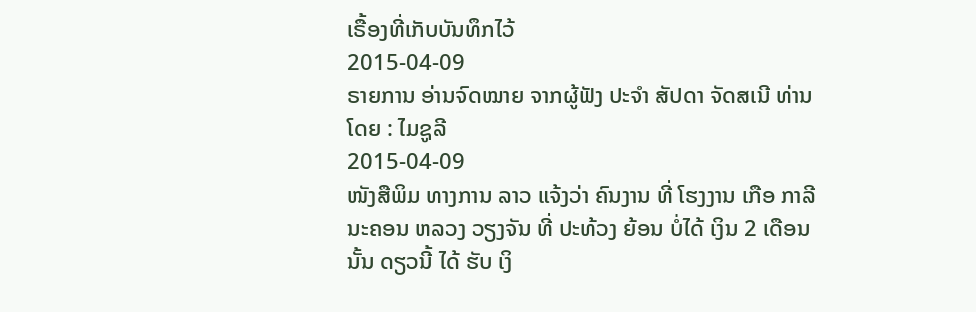ເຣື້ອງທີ່ເກັບບັນທຶກໄວ້
2015-04-09
ຣາຍການ ອ່ານຈົດໝາຍ ຈາກຜູ້ຟັງ ປະຈຳ ສັປດາ ຈັດສເນີ ທ່ານໂດຍ : ໄມຊູລີ
2015-04-09
ໜັງສືພິມ ທາງການ ລາວ ແຈ້ງວ່າ ຄົນງານ ທີ່ ໂຮງງານ ເກືອ ກາລີ ນະຄອນ ຫລວງ ວຽງຈັນ ທີ່ ປະທ້ວງ ຍ້ອນ ບໍ່ໄດ້ ເງິນ 2 ເດືອນ ນັ້ນ ດຽວນີ້ ໄດ້ ຮັບ ເງິ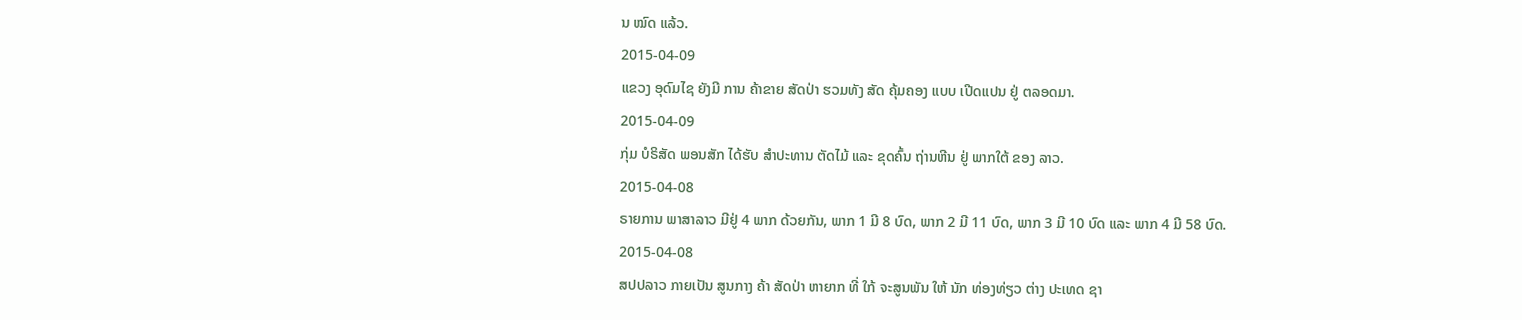ນ ໝົດ ແລ້ວ.
2015-04-09
ແຂວງ ອຸດົມໄຊ ຍັງມີ ການ ຄ້າຂາຍ ສັດປ່າ ຮວມທັງ ສັດ ຄຸ້ມຄອງ ແບບ ເປີດແປນ ຢູ່ ຕລອດມາ.
2015-04-09
ກຸ່ມ ບໍຣິສັດ ພອນສັກ ໄດ້ຮັບ ສໍາປະທານ ຕັດໄມ້ ແລະ ຂຸດຄົ້ນ ຖ່ານຫີນ ຢູ່ ພາກໃຕ້ ຂອງ ລາວ.
2015-04-08
ຣາຍການ ພາສາລາວ ມີຢູ່ 4 ພາກ ດ້ວຍກັນ, ພາກ 1 ມີ 8 ບົດ, ພາກ 2 ມີ 11 ບົດ, ພາກ 3 ມີ 10 ບົດ ແລະ ພາກ 4 ມີ 58 ບົດ.
2015-04-08
ສປປລາວ ກາຍເປັນ ສູນກາງ ຄ້າ ສັດປ່າ ຫາຍາກ ທີ່ ໃກ້ ຈະສູນພັນ ໃຫ້ ນັກ ທ່ອງທ່ຽວ ຕ່າງ ປະເທດ ຊາ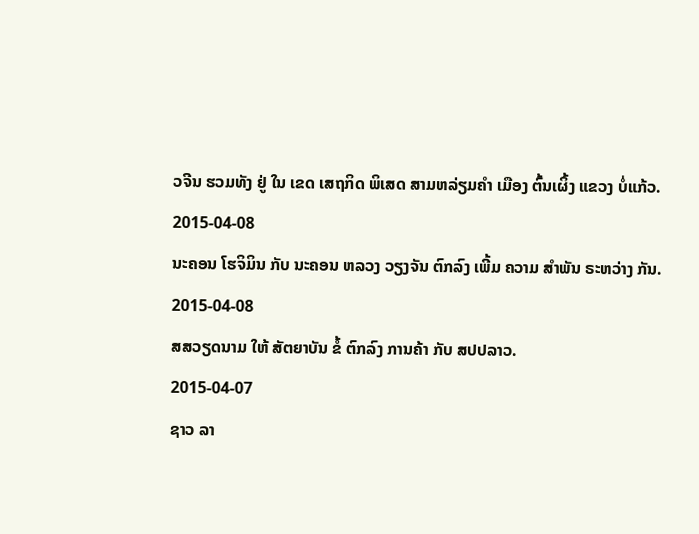ວຈີນ ຮວມທັງ ຢູ່ ໃນ ເຂດ ເສຖກິດ ພິເສດ ສາມຫລ່ຽມຄຳ ເມືອງ ຕົ້ນເຜິ້ງ ແຂວງ ບໍ່ແກ້ວ.
2015-04-08
ນະຄອນ ໂຮຈິມິນ ກັບ ນະຄອນ ຫລວງ ວຽງຈັນ ຕົກລົງ ເພີ້ມ ຄວາມ ສຳພັນ ຣະຫວ່າງ ກັນ.
2015-04-08
ສສວຽດນາມ ໃຫ້ ສັຕຍາບັນ ຂໍ້ ຕົກລົງ ການຄ້າ ກັບ ສປປລາວ.
2015-04-07
ຊາວ ລາ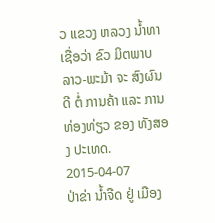ວ ແຂວງ ຫລວງ ນໍ້າທາ ເຊື່ອວ່າ ຂົວ ມິຕພາບ ລາວ-ພະມ້າ ຈະ ສົງຜົນ ດີ ຕໍ່ ການຄ້າ ແລະ ການ ທ່ອງທ່ຽວ ຂອງ ທັງສອງ ປະເທດ.
2015-04-07
ປ່າຂ່າ ນ້ຳຈືດ ຢູ່ ເມືອງ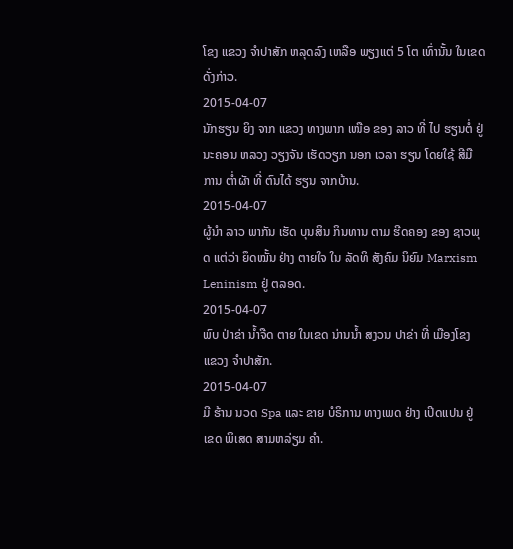ໂຂງ ແຂວງ ຈໍາປາສັກ ຫລຸດລົງ ເຫລືອ ພຽງແຕ່ 5 ໂຕ ເທົ່ານັ້ນ ໃນເຂດ ດັ່ງກ່າວ.
2015-04-07
ນັກຮຽນ ຍິງ ຈາກ ແຂວງ ທາງພາກ ເໜືອ ຂອງ ລາວ ທີ່ ໄປ ຮຽນຕໍ່ ຢູ່ ນະຄອນ ຫລວງ ວຽງຈັນ ເຮັດວຽກ ນອກ ເວລາ ຮຽນ ໂດຍໃຊ້ ສີມື ການ ຕໍ່າຜັາ ທີ່ ຕົນໄດ້ ຮຽນ ຈາກບ້ານ.
2015-04-07
ຜູ້ນໍາ ລາວ ພາກັນ ເຮັດ ບຸນສິນ ກິນທານ ຕາມ ຮີດຄອງ ຂອງ ຊາວພຸດ ແຕ່ວ່າ ຍຶດໝັ້ນ ຢ່າງ ຕາຍໃຈ ໃນ ລັດທິ ສັງຄົມ ນິຍົມ Marxism Leninism ຢູ່ ຕລອດ.
2015-04-07
ພົບ ປ່າຂ່າ ນ້ຳຈືດ ຕາຍ ໃນເຂດ ນ່ານນ້ຳ ສງວນ ປາຂ່າ ທີ່ ເມືອງໂຂງ ແຂວງ ຈຳປາສັກ.
2015-04-07
ມີ ຮ້ານ ນວດ Spa ແລະ ຂາຍ ບໍຣິການ ທາງເພດ ຢ່າງ ເປິດແປນ ຢູ່ ເຂດ ພິເສດ ສາມຫລ່ຽມ ຄໍາ.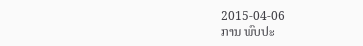2015-04-06
ການ ພົບປະ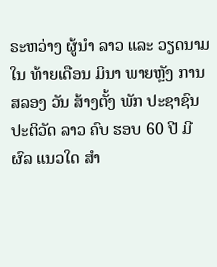ຣະຫວ່າງ ຜູ້ນໍາ ລາວ ແລະ ວຽດນາມ ໃນ ທ້າຍເດືອນ ມິນາ ພາຍຫຼັງ ການ ສລອງ ວັນ ສ້າງຕັ້ງ ພັກ ປະຊາຊົນ ປະຕິວັດ ລາວ ຄົບ ຮອບ 60 ປີ ມີຜົລ ແນວໃດ ສໍາ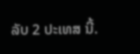ລັບ 2 ປະເທສ ນີ້.